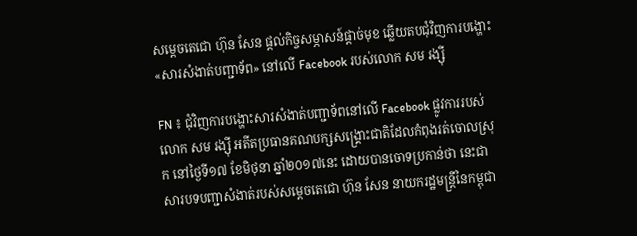សម្តេចតេជោ ហ៊ុន សែន ផ្តល់កិច្ចសម្ភាសន៍ផ្តាច់មុខ ឆ្លើយតបជុំវិញការបង្ហោះ «សារសំងាត់បញ្ជាទ័ព» នៅលើ Facebook របស់លោក សម រង្ស៊ី

FN ៖ ជុំវិញការបង្ហោះសារសំងាត់បញ្ជាទ័ពនៅលើ Facebook ផ្លូវការរបស់លោក សម រង្ស៊ី អតីតប្រធានគណបក្សសង្រ្គោះជាតិដែលកំពុងរត់ចោលស្រុក នៅថ្ងៃទី១៧ ខែមិថុនា ឆ្នាំ២០១៧នេះ ដោយបានចោទប្រកាន់ថា នេះជាសារបទបញ្ជាសំងាត់របស់សម្តេចតេជោ ហ៊ុន សែន នាយករដ្ឋមន្រ្តីនៃកម្ពុជា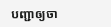បញ្ជាឲ្យចា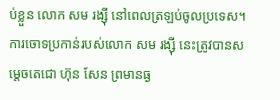ប់ខ្លួន លោក សម រង្ស៊ី នៅពេលត្រឡប់ចូលប្រទេស។ ការចោទប្រកាន់របស់លោក សម រង្ស៊ី នេះត្រូវបានសម្តេចតេជោ ហ៊ុន សែន ព្រមានធ្ង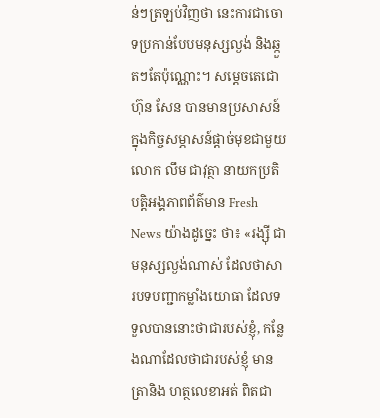ន់ៗត្រឡប់វិញថា នេះការជាចោទប្រកាន់បែបមនុស្សល្ងង់ និងឆ្កួតៗតែប៉ុណ្ណោះ។ សម្តេចតេជោ ហ៊ុន សែន បានមានប្រសាសន៍ក្នុងកិច្ចសម្ភាសន៍ផ្តាច់មុខជាមួយ លោក លឹម ជាវុត្ថា នាយកប្រតិបត្តិអង្គភាពព័ត៌មាន Fresh News យ៉ាងដូច្នេះ ថា៖ «រង្ស៊ី ជាមនុស្សល្ងង់ណាស់ ដែលថាសារបទបញ្ជាកម្លាំងយោធា ដែលទទួលបាននោះថាជារបស់ខ្ញុំ, កន្លែងណាដែលថាជារបស់ខ្ញុំ មានត្រានិង ហត្ថលេខាអត់ ពិតជា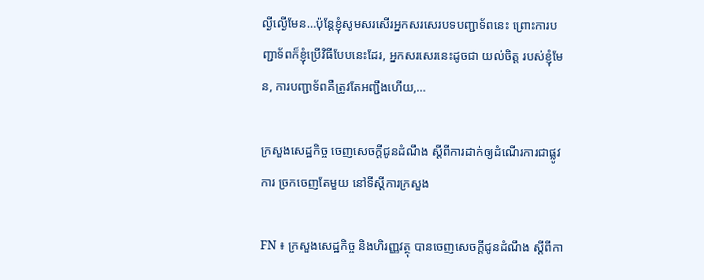ល្ងីល្ងើមែន…ប៉ុន្តែខ្ញុំសូមសរសើរអ្នកសរសេរបទបញ្ជាទ័ពនេះ ព្រោះការបញ្ជាទ័ពក៏ខ្ញុំប្រើវិធីបែបនេះដែរ, អ្នកសរសេរនេះដូចជា យល់ចិត្ត របស់ខ្ញុំមែន, ការបញ្ជាទ័ពគឺត្រូវតែអញ្ជឹងហើយ,…

ក្រសួងសេដ្ឋកិច្ច ចេញសេចក្ដីជូនដំណឹង ស្ដីពីការដាក់ឲ្យដំណើរការជាផ្លូវការ ច្រកចេញតែមួយ នៅទីស្ដីការក្រសួង

FN ៖ ក្រសួងសេដ្ឋកិច្ច និងហិរញ្ញវត្ថុ បានចេញសេចក្ដីជូនដំណឹង ស្ដីពីកា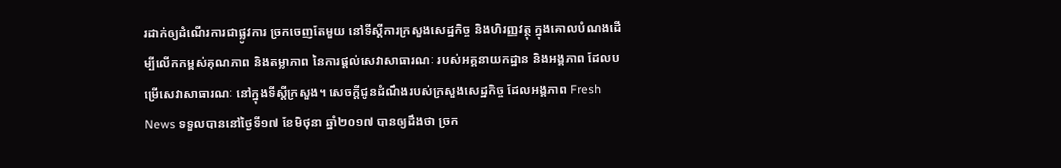រដាក់ឲ្យដំណើរការជាផ្លូវការ ច្រកចេញតែមួយ នៅទីស្ដីការក្រសួងសេដ្ឋកិច្ច និងហិរញ្ញវត្ថុ ក្នុងគោលបំណងដើម្បីលើកកម្ពស់គុណភាព និងតម្លាភាព នៃការផ្ដល់សេវាសាធារណៈ របស់អគ្គនាយកដ្ឋាន និងអង្គភាព ដែលបម្រើសេវាសាធារណៈ នៅក្នុងទីស្ដីក្រសួង។ សេចក្ដីជូនដំណឹងរបស់ក្រសួងសេដ្ឋកិច្ច ដែលអង្គភាព Fresh News ទទួលបាននៅថ្ងៃទី១៧ ខែមិថុនា ឆ្នាំ២០១៧ បានឲ្យដឹងថា ច្រក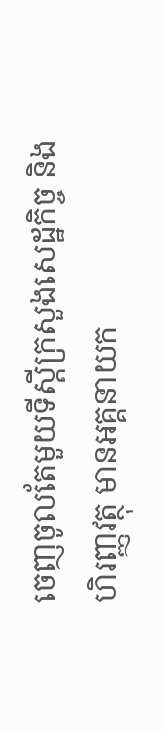ចេញចូលតែមួយទីស្ដីក្រសួងសេដ្ឋកិច្ច និងហិរញ្ញវត្ថុ មានអគ្គនាយក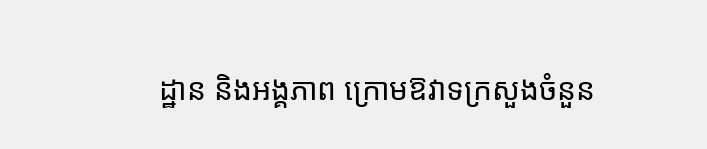ដ្ឋាន និងអង្គភាព ក្រោមឱវាទក្រសួងចំនួន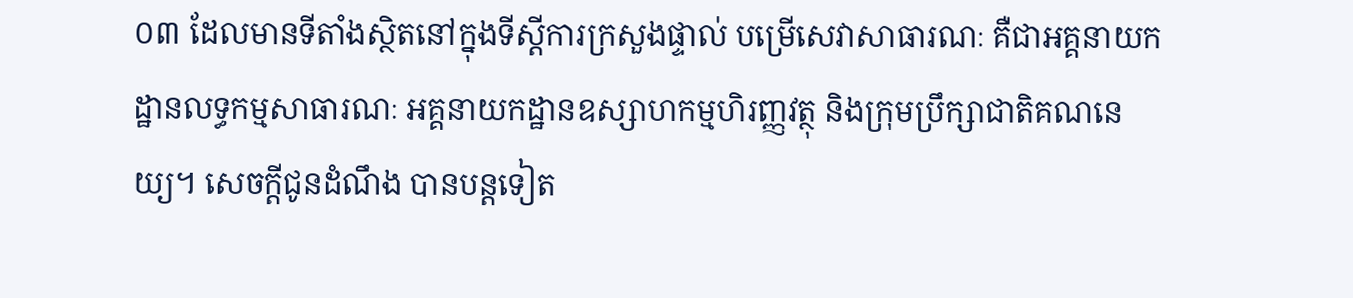០៣ ដែលមានទីតាំងស្ថិតនៅក្នុងទីស្ដីការក្រសួងផ្ទាល់ បម្រើសេវាសាធារណៈ គឺជាអគ្គនាយកដ្ឋានលទ្ធកម្មសាធារណៈ អគ្គនាយកដ្ឋានឧស្សាហកម្មហិរញ្ញវត្ថុ និងក្រុមប្រឹក្សាជាតិគណនេយ្យ។ សេចក្ដីជូនដំណឹង បានបន្តទៀត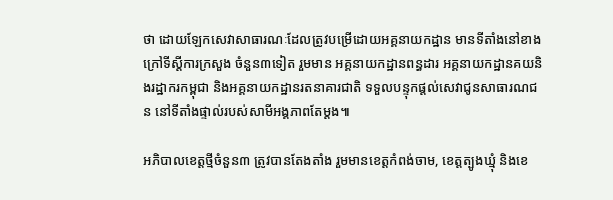ថា ដោយឡែកសេវាសាធារណៈដែលត្រូវបម្រើដោយអគ្គនាយកដ្ឋាន មានទីតាំងនៅខាងក្រៅទីស្ដីការក្រសួង ចំនួន៣ទៀត រួមមាន អគ្គនាយកដ្ឋានពន្ធដារ អគ្គនាយកដ្ឋានគយនិងរដ្ឋាករកម្ពុជា និងអគ្គនាយកដ្ឋានរតនាគារជាតិ ទទួលបន្ទុកផ្ដល់សេវាជូនសាធារណជន នៅទីតាំងផ្ទាល់របស់សាមីអង្គភាពតែម្ដង៕

អភិបាលខេត្តថ្មីចំនួន៣ ត្រូវបានតែងតាំង រួមមានខេត្តកំពង់ចាម, ខេត្តត្បូងឃ្មុំ និងខេ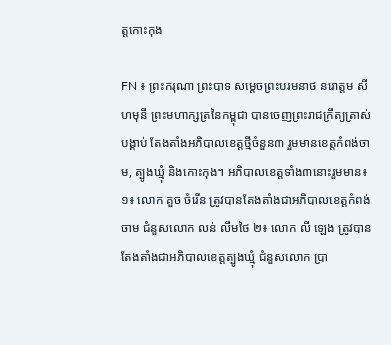ត្តកោះកុង

FN ៖ ព្រះករុណា ព្រះបាទ សម្តេចព្រះបរមនាថ នរោត្តម សីហមុនី ព្រះមហាក្សត្រនៃកម្ពុជា បានចេញព្រះរាជក្រឹត្យត្រាស់បង្គាប់ តែងតាំងអភិបាលខេត្តថ្មីចំនួន៣ រួមមានខេត្តកំពង់ចាម, ត្បូងឃ្មុំ និងកោះកុង។ អភិបាលខេត្តទាំង៣នោះរួមមាន៖ ១៖ លោក គួច ចំរើន ត្រូវបានតែងតាំងជាអភិបាលខេត្តកំពង់ចាម ជំនួសលោក លន់ លឹមថៃ ២៖ លោក លី ឡេង ត្រូវបានតែងតាំងជាអភិបាលខេត្តត្បូងឃ្មុំ ជំនួសលោក ប្រា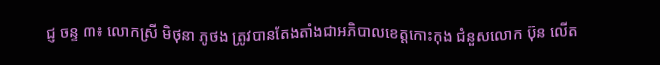ជ្ញ ចន្ទ ៣៖ លោកស្រី មិថុនា ភូថង ត្រូវបានតែងតាំងជាអភិបាលខេត្តកោះកុង ជំនួសលោក ប៊ុន លើត